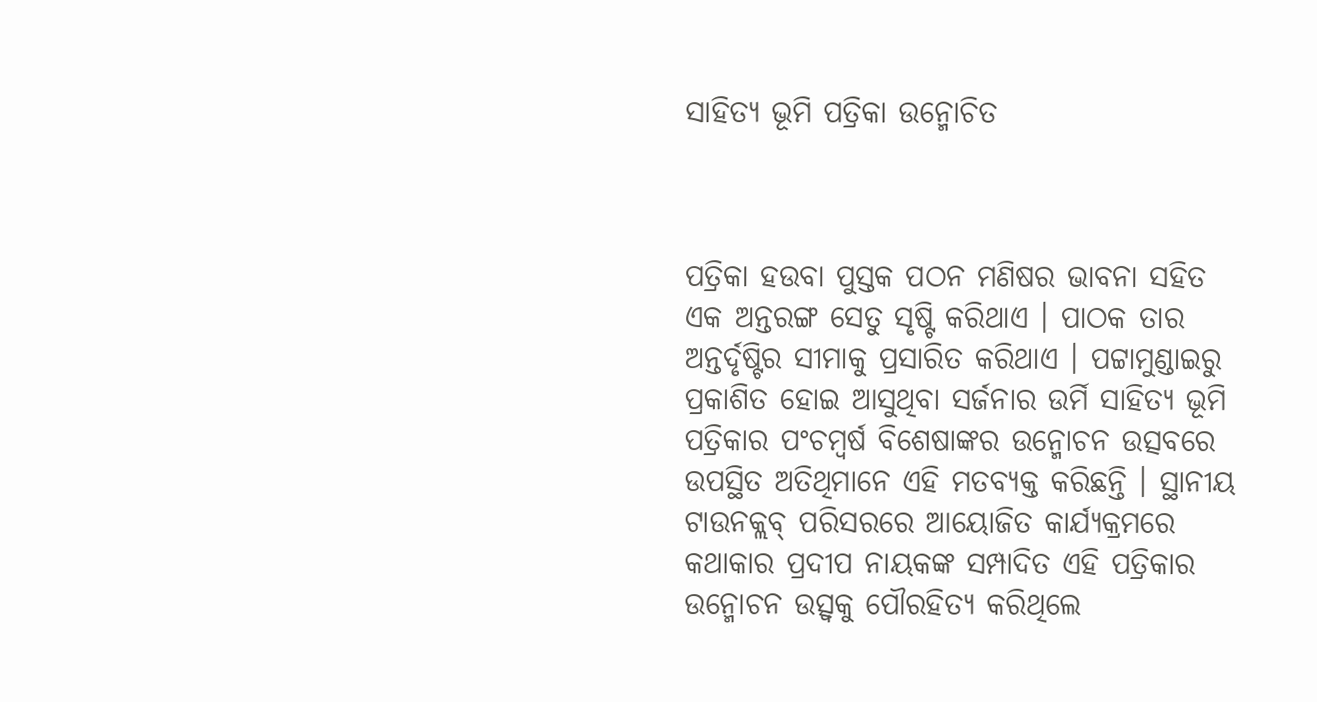ସାହିତ୍ୟ ଭୂମି ପତ୍ରିକା ଉନ୍ମୋଚିତ



ପତ୍ରିକା ହଉବା ପୁସ୍ତକ ପଠନ ମଣିଷର ଭାବନା ସହିତ ଏକ ଅନ୍ତରଙ୍ଗ ସେତୁ ସୃଷ୍ଟି କରିଥାଏ । ପାଠକ ତାର ଅନ୍ତର୍ଦୃଷ୍ଟିର ସୀମାକୁ ପ୍ରସାରିତ କରିଥାଏ । ପଟ୍ଟାମୁଣ୍ଡାଇରୁ ପ୍ରକାଶିତ ହୋଇ ଆସୁଥିବା ସର୍ଜନାର ଉର୍ମି ସାହିତ୍ୟ ଭୂମି ପତ୍ରିକାର ପଂଚମ୍ୱର୍ଷ ବିଶେଷାଙ୍କର ଉନ୍ମୋଚନ ଉତ୍ସବରେ ଉପସ୍ଥିତ ଅତିଥିମାନେ ଏହି ମତବ୍ୟକ୍ତ କରିଛନ୍ତି । ସ୍ଥାନୀୟ ଟାଉନକ୍ଲବ୍ ପରିସରରେ ଆୟୋଜିତ କାର୍ଯ୍ୟକ୍ରମରେ କଥାକାର ପ୍ରଦୀପ ନାୟକଙ୍କ ସମ୍ପାଦିତ ଏହି ପତ୍ରିକାର ଉନ୍ମୋଚନ ଉତ୍ସ୍ୱକୁ ପୌରହିତ୍ୟ କରିଥିଲେ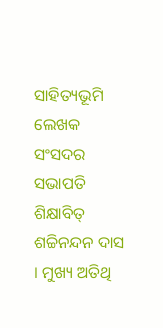ସାହିତ୍ୟଭୂମି ଲେଖକ ସଂସଦର ସଭାପତି ଶିକ୍ଷାବିତ୍ ଶଚ୍ଚିନନ୍ଦନ ଦାସ । ମୁଖ୍ୟ ଅତିଥି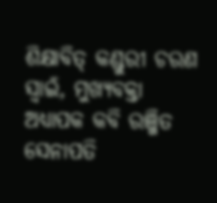ଶିକ୍ଷାବିତ୍ କଣ୍ଡୁରୀ ଚରଣ ସ୍ୱାଇଁ, ମୁଖ୍ୟବକ୍ତା ଅଧ୍ୟାପକ କବି ରଞ୍ଜିତ ସେନାପତି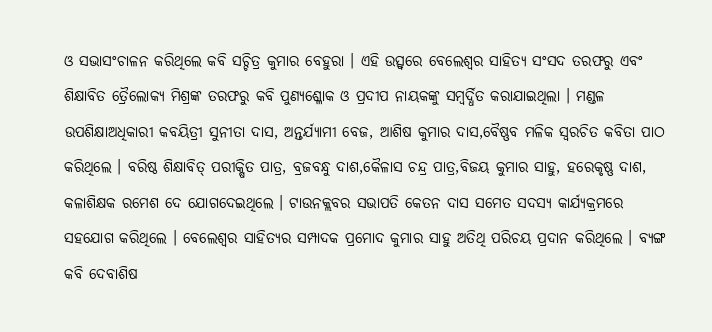ଓ ସଭାସଂଚାଳନ କରିଥିଲେ କବି ସଚ୍ଚିତ୍ର କୁମାର ବେହୁରା । ଏହି ଉତ୍ସ୍ୱରେ ବେଲେଶ୍ୱର ସାହିତ୍ୟ ସଂସଦ ତରଫରୁ ଏବଂ ଶିକ୍ଷାବିତ ତ୍ରୈଲୋକ୍ୟ ମିଶ୍ରଙ୍କ ତରଫରୁ କବି ପୁଣ୍ୟଶ୍ଳୋକ ଓ ପ୍ରଦୀପ ନାୟକଙ୍କୁ ସମ୍ବର୍ଦ୍ଧିତ କରାଯାଇଥିଲା । ମଣ୍ଡଳ ଉପଶିକ୍ଷାଅଧିକାରୀ କବୟିତ୍ରୀ ସୁନୀତା ଦାସ, ଅନ୍ତର୍ଯ୍ୟାମୀ ବେଜ, ଆଶିଷ କୁମାର ଦାସ,ବୈଷ୍ଣବ ମଳିକ ସ୍ୱରଚିତ କବିତା ପାଠ କରିଥିଲେ । ବରିଷ୍ଠ ଶିକ୍ଷାବିତ୍ ପରୀକ୍ଷିତ ପାତ୍ର, ବ୍ରଜବନ୍ଧୁ ଦାଶ,କୈଳାସ ଚନ୍ଦ୍ର ପାତ୍ର,ବିଜୟ କୁମାର ସାହୁ, ହରେକୃଷ୍ଣ ଦାଶ, କଳାଶିକ୍ଷକ ରମେଶ ଦେ ଯୋଗଦେଇଥିଲେ । ଟାଉନକ୍ଲବର ସଭାପତି କେତନ ଦାସ ସମେତ ସଦସ୍ୟ କାର୍ଯ୍ୟକ୍ରମରେ ସହଯୋଗ କରିଥିଲେ । ବେଲେଶ୍ୱର ସାହିତ୍ୟର ସମ୍ପାଦକ ପ୍ରମୋଦ କୁମାର ସାହୁ ଅତିଥି ପରିଚୟ ପ୍ରଦାନ କରିଥିଲେ । ବ୍ୟଙ୍ଗ କବି ଦେବାଶିଷ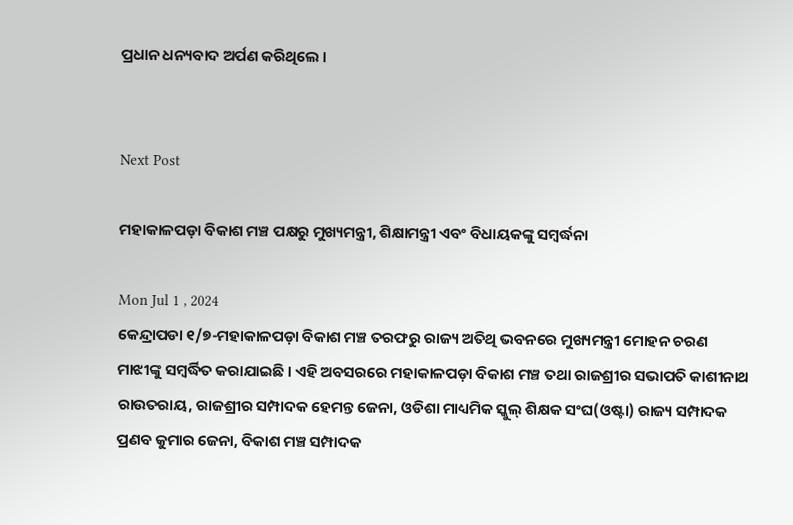ପ୍ରଧାନ ଧନ୍ୟବାଦ ଅର୍ପଣ କରିଥିଲେ ।


Next Post

ମହାକାଳପଡ଼ା ବିକାଶ ମଞ୍ଚ ପକ୍ଷରୁ ମୁଖ୍ୟମନ୍ତ୍ରୀ, ଶିକ୍ଷାମନ୍ତ୍ରୀ ଏବଂ ବିଧାୟକଙ୍କୁ ସମ୍ବର୍ଦ୍ଧନା

Mon Jul 1 , 2024
କେନ୍ଦ୍ରାପଡା ୧/୭-ମହାକାଳପଡ଼ା ବିକାଶ ମଞ୍ଚ ତରଫରୁ ରାଜ୍ୟ ଅତିଥି ଭବନରେ ମୁଖ୍ୟମନ୍ତ୍ରୀ ମୋହନ ଚରଣ ମାଝୀଙ୍କୁ ସମ୍ବର୍ଦ୍ଧିତ କରାଯାଇଛି । ଏହି ଅବସରରେ ମହାକାଳପଡ଼ା ବିକାଶ ମଞ୍ଚ ତଥା ରାଜଶ୍ରୀର ସଭାପତି କାଶୀନାଥ ରାଉତରାୟ, ରାଜଶ୍ରୀର ସମ୍ପାଦକ ହେମନ୍ତ ଜେନା, ଓଡିଶା ମାଧ୍ୟମିକ ସ୍କୁଲ୍ ଶିକ୍ଷକ ସଂଘ(ଓଷ୍ଟା) ରାଜ୍ୟ ସମ୍ପାଦକ ପ୍ରଣବ କୁମାର ଜେନା, ବିକାଶ ମଞ୍ଚ ସମ୍ପାଦକ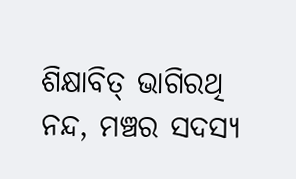ଶିକ୍ଷାବିତ୍ ଭାଗିରଥି ନନ୍ଦ, ମଞ୍ଚର ସଦସ୍ୟ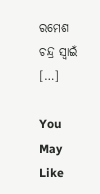ରମେଶ ଚନ୍ଦ୍ର ସ୍ୱାଇଁ […]

You May Like